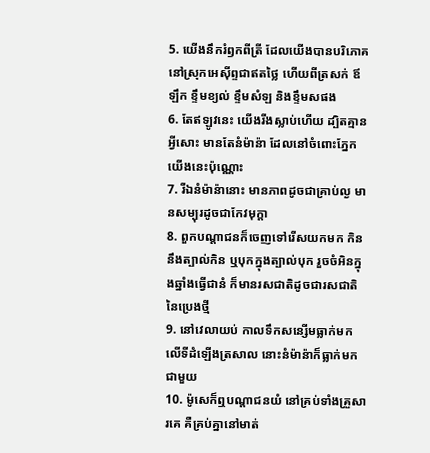5. យើងនឹករំឭកពីត្រី ដែលយើងបានបរិភោគនៅស្រុកអេស៊ីព្ទជាឥតថ្លៃ ហើយពីត្រសក់ ឪឡឹក ខ្ទឹមខ្យល់ ខ្ទឹមសំឡ និងខ្ទឹមសផង
6. តែឥឡូវនេះ យើងរីងស្លាប់ហើយ ដ្បិតគ្មានអ្វីសោះ មានតែនំម៉ាន៉ា ដែលនៅចំពោះភ្នែកយើងនេះប៉ុណ្ណោះ
7. រីឯនំម៉ាន៉ានោះ មានភាពដូចជាគ្រាប់ល្ង មានសម្បុរដូចជាកែវមុក្តា
8. ពួកបណ្តាជនក៏ចេញទៅរើសយកមក កិននឹងត្បាល់កិន ឬបុកក្នុងត្បាល់បុក រួចចំអិនក្នុងឆ្នាំងធ្វើជានំ ក៏មានរសជាតិដូចជារសជាតិនៃប្រេងថ្មី
9. នៅវេលាយប់ កាលទឹកសន្សើមធ្លាក់មកលើទីដំឡើងត្រសាល នោះនំម៉ាន៉ាក៏ធ្លាក់មកជាមួយ
10. ម៉ូសេក៏ឮបណ្តាជនយំ នៅគ្រប់ទាំងគ្រួសារគេ គឺគ្រប់គ្នានៅមាត់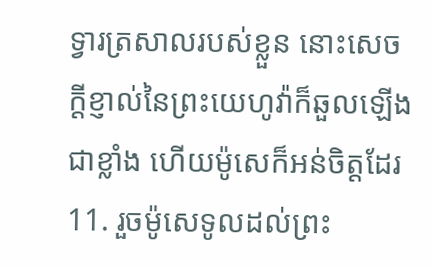ទ្វារត្រសាលរបស់ខ្លួន នោះសេចក្ដីខ្ញាល់នៃព្រះយេហូវ៉ាក៏ឆួលឡើងជាខ្លាំង ហើយម៉ូសេក៏អន់ចិត្តដែរ
11. រួចម៉ូសេទូលដល់ព្រះ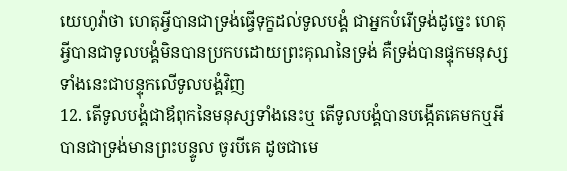យេហូវ៉ាថា ហេតុអ្វីបានជាទ្រង់ធ្វើទុក្ខដល់ទូលបង្គំ ជាអ្នកបំរើទ្រង់ដូច្នេះ ហេតុអ្វីបានជាទូលបង្គំមិនបានប្រកបដោយព្រះគុណនៃទ្រង់ គឺទ្រង់បានផ្ទុកមនុស្សទាំងនេះជាបន្ទុកលើទូលបង្គំវិញ
12. តើទូលបង្គំជាឪពុកនៃមនុស្សទាំងនេះឬ តើទូលបង្គំបានបង្កើតគេមកឬអី បានជាទ្រង់មានព្រះបន្ទូល ចូរបីគេ ដូចជាមេ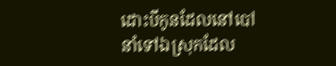ដោះបីកូនដែលនៅបៅ នាំទៅឯស្រុកដែល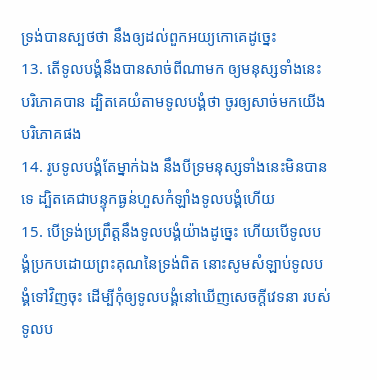ទ្រង់បានស្បថថា នឹងឲ្យដល់ពួកអយ្យកោគេដូច្នេះ
13. តើទូលបង្គំនឹងបានសាច់ពីណាមក ឲ្យមនុស្សទាំងនេះបរិភោគបាន ដ្បិតគេយំតាមទូលបង្គំថា ចូរឲ្យសាច់មកយើងបរិភោគផង
14. រូបទូលបង្គំតែម្នាក់ឯង នឹងបីទ្រមនុស្សទាំងនេះមិនបានទេ ដ្បិតគេជាបន្ទុកធ្ងន់ហួសកំឡាំងទូលបង្គំហើយ
15. បើទ្រង់ប្រព្រឹត្តនឹងទូលបង្គំយ៉ាងដូច្នេះ ហើយបើទូលបង្គំប្រកបដោយព្រះគុណនៃទ្រង់ពិត នោះសូមសំឡាប់ទូលបង្គំទៅវិញចុះ ដើម្បីកុំឲ្យទូលបង្គំនៅឃើញសេចក្ដីវេទនា របស់ទូលប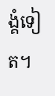ង្គំទៀត។